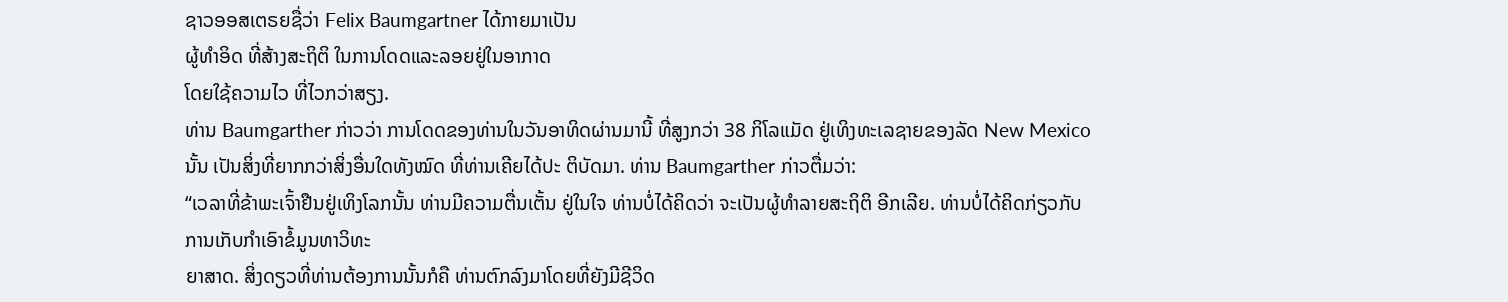ຊາວອອສເຕຣຍຊື່ວ່າ Felix Baumgartner ໄດ້ກາຍມາເປັນ
ຜູ້ທໍາອິດ ທີ່ສ້າງສະຖິຕິ ໃນການໂດດແລະລອຍຢູ່ໃນອາກາດ
ໂດຍໃຊ້ຄວາມໄວ ທີ່ໄວກວ່າສຽງ.
ທ່ານ Baumgarther ກ່າວວ່າ ການໂດດຂອງທ່ານໃນວັນອາທິດຜ່ານມານີ້ ທີ່ສູງກວ່າ 38 ກິໂລແມັດ ຢູ່ເທິງທະເລຊາຍຂອງລັດ New Mexico ນັ້ນ ເປັນສິ່ງທີ່ຍາກກວ່າສິ່ງອື່ນໃດທັງໝົດ ທີ່ທ່ານເຄີຍໄດ້ປະ ຕິບັດມາ. ທ່ານ Baumgarther ກ່າວຕື່ມວ່າ:
“ເວລາທີ່ຂ້າພະເຈົ້າຢືນຢູ່ເທິງໂລກນັ້ນ ທ່ານມີຄວາມຕື່ນເຕັ້ນ ຢູ່ໃນໃຈ ທ່ານບໍ່ໄດ້ຄິດວ່າ ຈະເປັນຜູ້ທຳລາຍສະຖິຕິ ອີກເລີຍ. ທ່ານບໍ່ໄດ້ຄິດກ່ຽວກັບການເກັບກໍາເອົາຂໍ້ມູນທາວິທະ
ຍາສາດ. ສິ່ງດຽວທີ່ທ່ານຕ້ອງການນັ້ນກໍຄື ທ່ານຕົກລົງມາໂດຍທີ່ຍັງມີຊີວິດ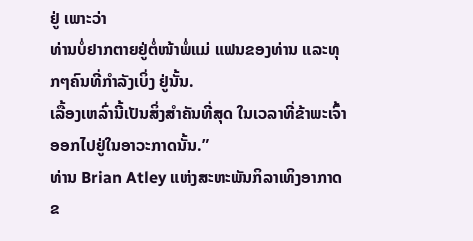ຢູ່ ເພາະວ່າ
ທ່ານບໍ່ຢາກຕາຍຢູ່ຕໍ່ໜ້າພໍ່ແມ່ ແຟນຂອງທ່ານ ແລະທຸກໆຄົນທີ່ກໍາລັງເບິ່ງ ຢູ່ນັ້ນ.
ເລື້ອງເຫລົ່ານີ້ເປັນສິ່ງສໍາຄັນທີ່ສຸດ ໃນເວລາທີ່ຂ້າພະເຈົ້າອອກໄປຢູ່ໃນອາວະກາດນັ້ນ.”
ທ່ານ Brian Atley ແຫ່ງສະຫະພັນກິລາເທິງອາກາດຂ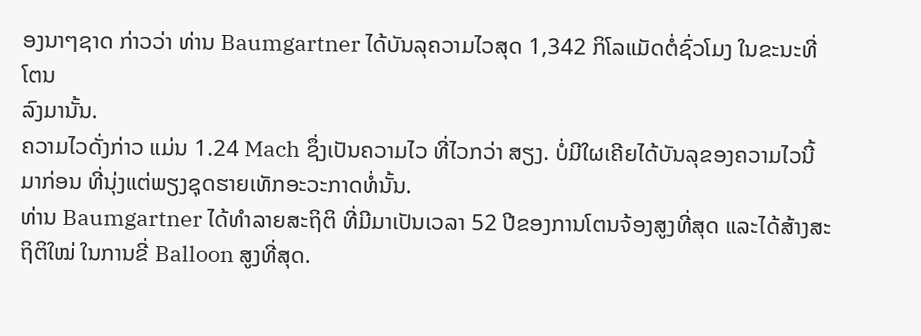ອງນາໆຊາດ ກ່າວວ່າ ທ່ານ Baumgartner ໄດ້ບັນລຸຄວາມໄວສຸດ 1,342 ກິໂລແມັດຕໍ່ຊົ່ວໂມງ ໃນຂະນະທີ່ໂຕນ
ລົງມານັ້ນ.
ຄວາມໄວດັ່ງກ່າວ ແມ່ນ 1.24 Mach ຊຶ່ງເປັນຄວາມໄວ ທີ່ໄວກວ່າ ສຽງ. ບໍ່ມີໃຜເຄີຍໄດ້ບັນລຸຂອງຄວາມໄວນີ້ມາກ່ອນ ທີ່ນຸ່ງແຕ່ພຽງຊຸດຮາຍເທັກອະວະກາດທໍ່ນັ້ນ.
ທ່ານ Baumgartner ໄດ້ທຳລາຍສະຖິຕິ ທີ່ມີມາເປັນເວລາ 52 ປີຂອງການໂຕນຈ້ອງສູງທີ່ສຸດ ແລະໄດ້ສ້າງສະຖິຕິໃໝ່ ໃນການຂີ່ Balloon ສູງທີ່ສຸດ.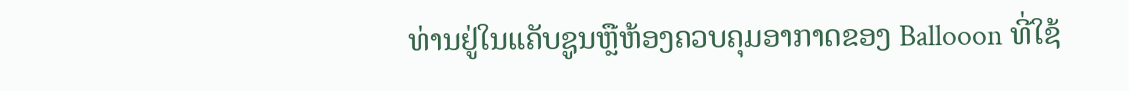ທ່ານຢູ່ໃນແຄັບຊູນຫຼືຫ້ອງຄວບຄຸມອາກາດຂອງ Ballooon ທີ່ໃຊ້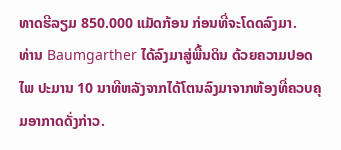ທາດຮີລຽມ 850.000 ແມັດກ້ອນ ກ່ອນທີ່ຈະໂດດລົງມາ.
ທ່ານ Baumgarther ໄດ້ລົງມາສູ່ພື້ນດິນ ດ້ວຍຄວາມປອດໄພ ປະມານ 10 ນາທີຫລັງຈາກໄດ້ໂຕນລົງມາຈາກຫ້ອງທີ່ຄວບຄຸມອາກາດດັ່ງກ່າວ.